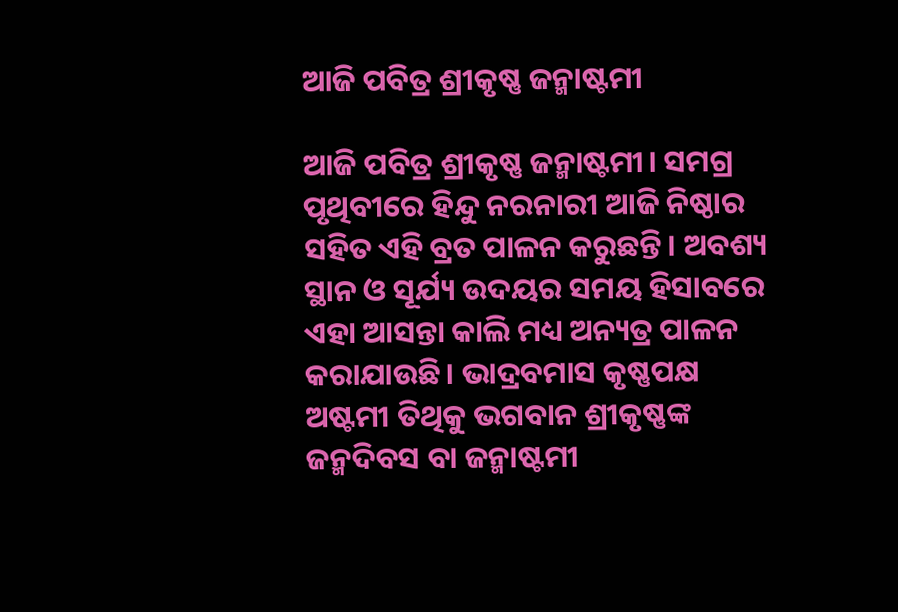ଆଜି ପବିତ୍ର ଶ୍ରୀକୃଷ୍ଣ ଜନ୍ମାଷ୍ଟମୀ

ଆଜି ପବିତ୍ର ଶ୍ରୀକୃଷ୍ଣ ଜନ୍ମାଷ୍ଟମୀ। ସମଗ୍ର ପୃଥିବୀରେ ହିନ୍ଦୁ ନରନାରୀ ଆଜି ନିଷ୍ଠାର ସହିତ ଏହି ବ୍ରତ ପାଳନ କରୁଛନ୍ତି। ଅବଶ୍ୟ ସ୍ଥାନ ଓ ସୂର୍ଯ୍ୟ ଉଦୟର ସମୟ ହିସାବରେ ଏହା ଆସନ୍ତା କାଲି ମଧ୍ୟ ଅନ୍ୟତ୍ର ପାଳନ କରାଯାଉଛି। ଭାଦ୍ରବମାସ କୃଷ୍ଣପକ୍ଷ ଅଷ୍ଟମୀ ତିଥିକୁ ଭଗବାନ ଶ୍ରୀକୃଷ୍ଣଙ୍କ ଜନ୍ମଦିବସ ବା ଜନ୍ମାଷ୍ଟମୀ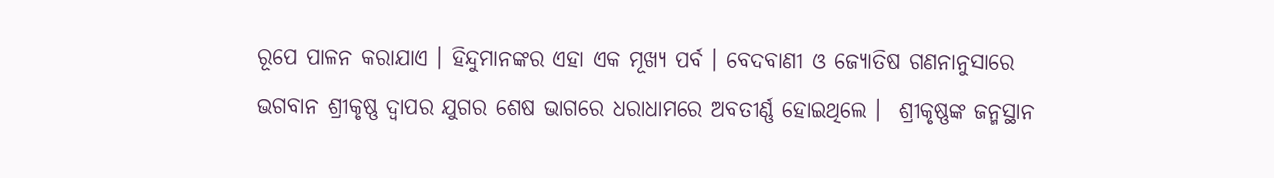ରୂପେ ପାଳନ କରାଯାଏ । ହିନ୍ଦୁମାନଙ୍କର ଏହା ଏକ ମୂଖ୍ୟ ପର୍ବ । ବେଦବାଣୀ ଓ ଜ୍ୟୋତିଷ ଗଣନାନୁସାରେ ଭଗବାନ ଶ୍ରୀକୃଷ୍ଣ ଦ୍ୱାପର ଯୁଗର ଶେଷ ଭାଗରେ ଧରାଧାମରେ ଅବତୀର୍ଣ୍ଣ ହୋଇଥିଲେ ।  ଶ୍ରୀକୃଷ୍ଣଙ୍କ ଜନ୍ମସ୍ଥାନ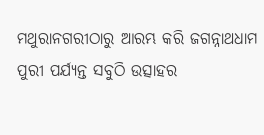ମଥୁରାନଗରୀଠାରୁ ଆରମ୍ଭ କରି ଜଗନ୍ନାଥଧାମ ପୁରୀ ପର୍ଯ୍ୟନ୍ତ ସବୁଠି ଉତ୍ସାହର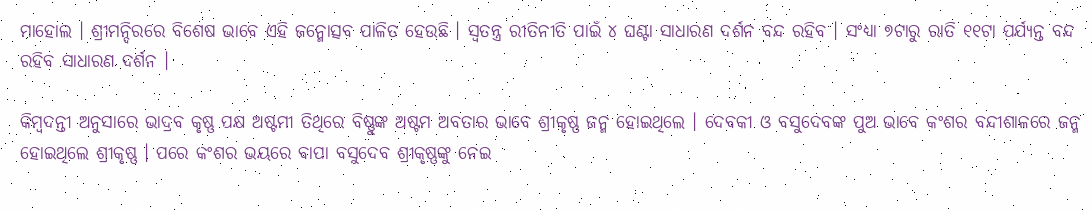ମାହୋଲ । ଶ୍ରୀମନ୍ଦିରରେ ବିଶେଷ ଭାବେ ଏହି ଜନ୍ମୋତ୍ସବ ପାଳିତ ହେଉଛି । ସ୍ୱତନ୍ତ୍ର ରୀତିନୀତି ପାଇଁ ୪ ଘଣ୍ଟା ସାଧାରଣ ଦର୍ଶନ ବନ୍ଦ ରହିବ । ସଂଧ୍ୟା ୭ଟାରୁ ରାତି ୧୧ଟା ପର୍ଯ୍ୟନ୍ତ ବନ୍ଦ ରହିବ ସାଧାରଣ ଦର୍ଶନ ।

କିମ୍ବଦନ୍ତୀ ଅନୁସାରେ ଭାଦ୍ରବ କୃଷ୍ଣ ପକ୍ଷ ଅଷ୍ଟମୀ ତିଥିରେ ବିଷ୍ଣୁଙ୍କ ଅଷ୍ଟମ ଅବତାର ଭାବେ ଶ୍ରୀକୃଷ୍ଣ ଜନ୍ମ ହୋଇଥିଲେ । ଦେବକୀ ଓ ବସୁଦେବଙ୍କ ପୁଅ ଭାବେ କଂଶର ବନ୍ଦୀଶାଳରେ ଜନ୍ମ ହୋଇଥିଲେ ଶ୍ରୀକୃଷ୍ଣ । ପରେ କଂଶର ଭୟରେ ବାପା ବସୁଦେବ ଶ୍ରୀକୃଷ୍ଣଙ୍କୁ ନେଇ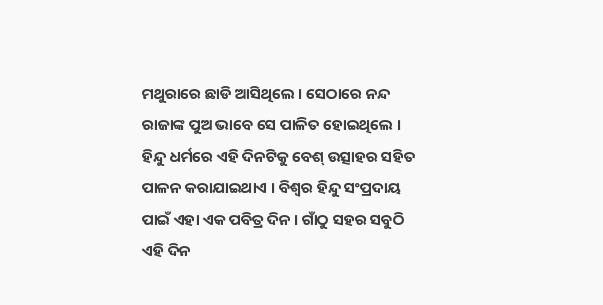ମଥୁରାରେ ଛାଡି ଆସିଥିଲେ । ସେଠାରେ ନନ୍ଦ ରାଜାଙ୍କ ପୁଅ ଭାବେ ସେ ପାଳିତ ହୋଇଥିଲେ । ହିନ୍ଦୁ ଧର୍ମରେ ଏହି ଦିନଟିକୁ ବେଶ୍ ଉତ୍ସାହର ସହିତ ପାଳନ କରାଯାଇଥାଏ । ବିଶ୍ୱର ହିନ୍ଦୁ ସଂପ୍ରଦାୟ ପାଇଁ ଏହା ଏକ ପବିତ୍ର ଦିନ । ଗାଁଠୁ ସହର ସବୁଠି ଏହି ଦିନ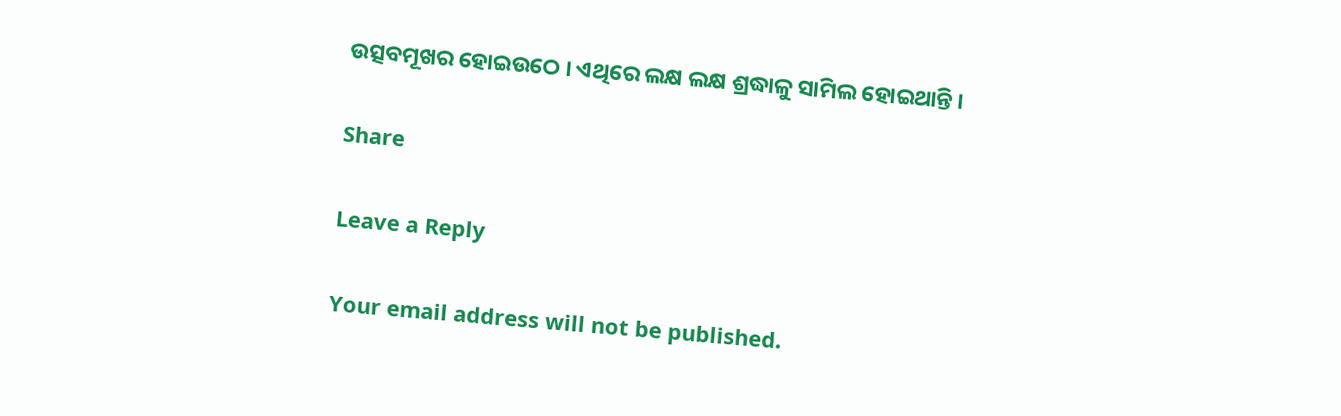ଉତ୍ସବମୂଖର ହୋଇଉଠେ । ଏଥିରେ ଲକ୍ଷ ଲକ୍ଷ ଶ୍ରଦ୍ଧାଳୁ ସାମିଲ ହୋଇଥାନ୍ତି ।

Share

Leave a Reply

Your email address will not be published.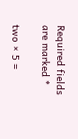Required fields are marked *

two × 5 =